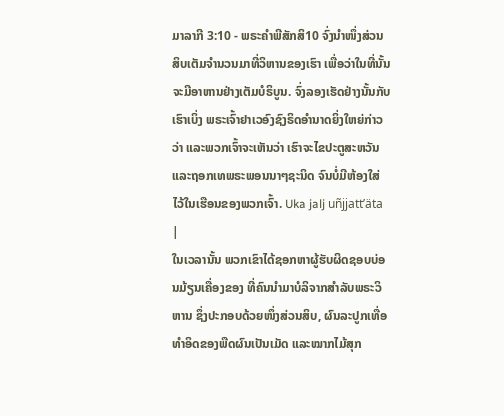ມາລາກີ 3:10 - ພຣະຄຳພີສັກສິ10 ຈົ່ງນຳໜຶ່ງສ່ວນສິບເຕັມຈຳນວນມາທີ່ວິຫານຂອງເຮົາ ເພື່ອວ່າໃນທີ່ນັ້ນຈະມີອາຫານຢ່າງເຕັມບໍຣິບູນ. ຈົ່ງລອງເຮັດຢ່າງນັ້ນກັບເຮົາເບິ່ງ ພຣະເຈົ້າຢາເວອົງຊົງຣິດອຳນາດຍິ່ງໃຫຍ່ກ່າວວ່າ ແລະພວກເຈົ້າຈະເຫັນວ່າ ເຮົາຈະໄຂປະຕູສະຫວັນ ແລະຖອກເທພຣະພອນນາໆຊະນິດ ຈົນບໍ່ມີຫ້ອງໃສ່ໄວ້ໃນເຮືອນຂອງພວກເຈົ້າ. Uka jalj uñjjattʼäta |
ໃນເວລານັ້ນ ພວກເຂົາໄດ້ຊອກຫາຜູ້ຮັບຜິດຊອບບ່ອນມ້ຽນເຄື່ອງຂອງ ທີ່ຄົນນຳມາບໍລິຈາກສຳລັບພຣະວິຫານ ຊຶ່ງປະກອບດ້ວຍໜຶ່ງສ່ວນສິບ, ຜົນລະປູກເທື່ອທຳອິດຂອງພືດຜົນເປັນເມັດ ແລະໝາກໄມ້ສຸກ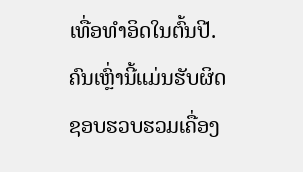ເທື່ອທຳອິດໃນຕົ້ນປີ. ຄົນເຫຼົ່ານີ້ແມ່ນຮັບຜິດຊອບຮວບຮວມເຄື່ອງ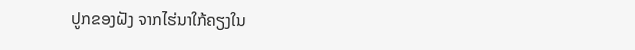ປູກຂອງຝັງ ຈາກໄຮ່ນາໃກ້ຄຽງໃນ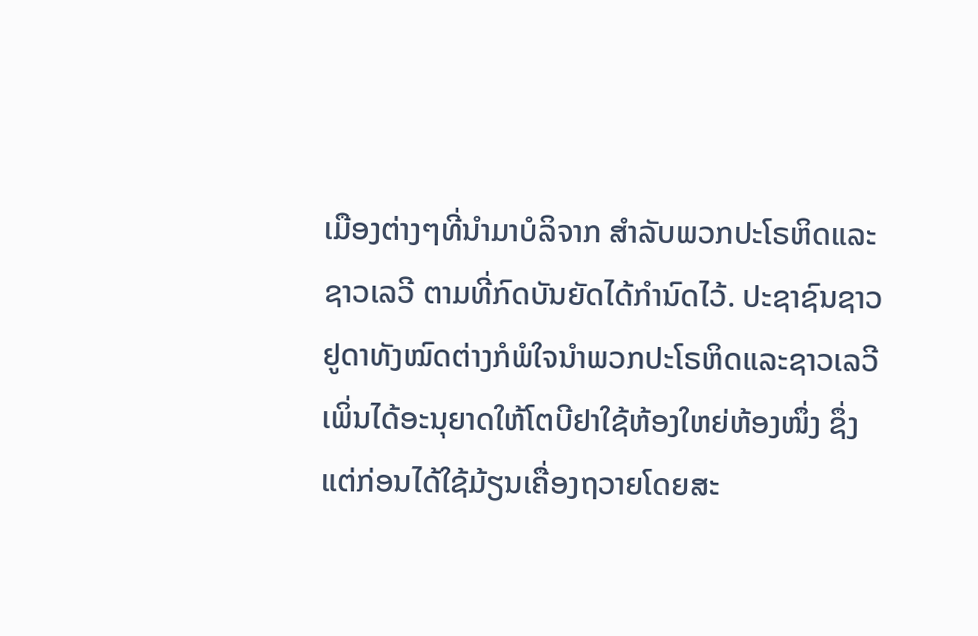ເມືອງຕ່າງໆທີ່ນຳມາບໍລິຈາກ ສຳລັບພວກປະໂຣຫິດແລະຊາວເລວີ ຕາມທີ່ກົດບັນຍັດໄດ້ກຳນົດໄວ້. ປະຊາຊົນຊາວຢູດາທັງໝົດຕ່າງກໍພໍໃຈນຳພວກປະໂຣຫິດແລະຊາວເລວີ
ເພິ່ນໄດ້ອະນຸຍາດໃຫ້ໂຕບີຢາໃຊ້ຫ້ອງໃຫຍ່ຫ້ອງໜຶ່ງ ຊຶ່ງແຕ່ກ່ອນໄດ້ໃຊ້ມ້ຽນເຄື່ອງຖວາຍໂດຍສະ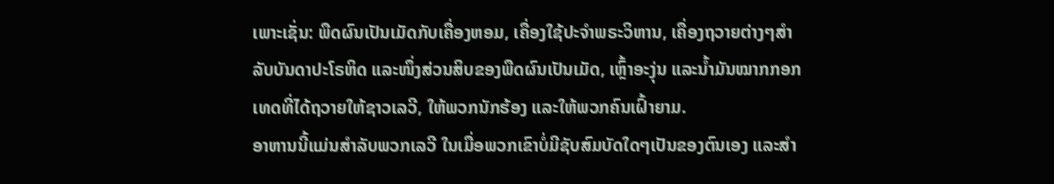ເພາະເຊັ່ນ: ພືດຜົນເປັນເມັດກັບເຄື່ອງຫອມ, ເຄື່ອງໃຊ້ປະຈຳພຣະວິຫານ, ເຄື່ອງຖວາຍຕ່າງໆສຳລັບບັນດາປະໂຣຫິດ ແລະໜຶ່ງສ່ວນສິບຂອງພືດຜົນເປັນເມັດ, ເຫຼົ້າອະງຸ່ນ ແລະນໍ້າມັນໝາກກອກເທດທີ່ໄດ້ຖວາຍໃຫ້ຊາວເລວີ, ໃຫ້ພວກນັກຮ້ອງ ແລະໃຫ້ພວກຄົນເຝົ້າຍາມ.
ອາຫານນີ້ແມ່ນສຳລັບພວກເລວີ ໃນເມື່ອພວກເຂົາບໍ່ມີຊັບສົມບັດໃດໆເປັນຂອງຕົນເອງ ແລະສຳ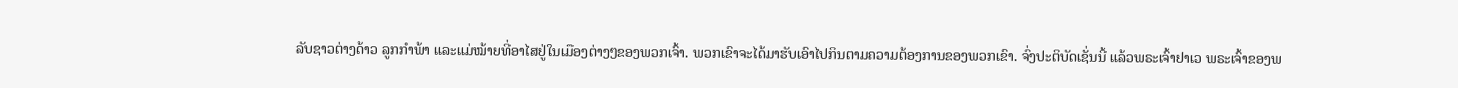ລັບຊາວຕ່າງດ້າວ ລູກກຳພ້າ ແລະແມ່ໝ້າຍທີ່ອາໄສຢູ່ໃນເມືອງຕ່າງໆຂອງພວກເຈົ້າ. ພວກເຂົາຈະໄດ້ມາຮັບເອົາໄປກິນຕາມຄວາມຕ້ອງການຂອງພວກເຂົາ. ຈົ່ງປະຕິບັດເຊັ່ນນີ້ ແລ້ວພຣະເຈົ້າຢາເວ ພຣະເຈົ້າຂອງພ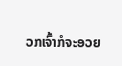ວກເຈົ້າກໍຈະອວຍ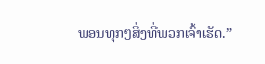ພອນທຸກໆສິ່ງທີ່ພວກເຈົ້າເຮັດ.”